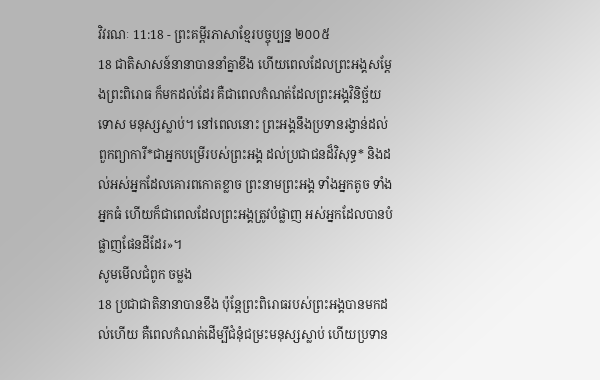វិវរណៈ 11:18 - ព្រះគម្ពីរភាសាខ្មែរបច្ចុប្បន្ន ២០០៥
18 ជាតិសាសន៍នានាបាននាំគ្នាខឹង ហើយពេលដែលព្រះអង្គសម្តែងព្រះពិរោធ ក៏មកដល់ដែរ គឺជាពេលកំណត់ដែលព្រះអង្គវិនិច្ឆ័យទោស មនុស្សស្លាប់។ នៅពេលនោះ ព្រះអង្គនឹងប្រទានរង្វាន់ដល់ ពួកព្យាការី*ជាអ្នកបម្រើរបស់ព្រះអង្គ ដល់ប្រជាជនដ៏វិសុទ្ធ* និងដល់អស់អ្នកដែលគោរពកោតខ្លាច ព្រះនាមព្រះអង្គ ទាំងអ្នកតូច ទាំងអ្នកធំ ហើយក៏ជាពេលដែលព្រះអង្គត្រូវបំផ្លាញ អស់អ្នកដែលបានបំផ្លាញផែនដីដែរ»។
សូមមើលជំពូក ចម្លង
18 ប្រជាជាតិនានាបានខឹង ប៉ុន្តែព្រះពិរោធរបស់ព្រះអង្គបានមកដល់ហើយ គឺពេលកំណត់ដើម្បីជំនុំជម្រះមនុស្សស្លាប់ ហើយប្រទាន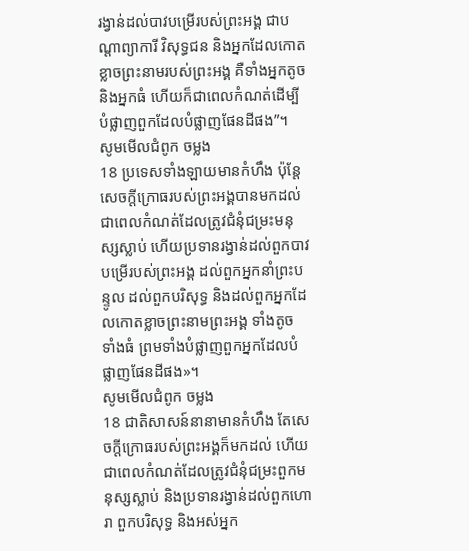រង្វាន់ដល់បាវបម្រើរបស់ព្រះអង្គ ជាបណ្ដាព្យាការី វិសុទ្ធជន និងអ្នកដែលកោតខ្លាចព្រះនាមរបស់ព្រះអង្គ គឺទាំងអ្នកតូច និងអ្នកធំ ហើយក៏ជាពេលកំណត់ដើម្បីបំផ្លាញពួកដែលបំផ្លាញផែនដីផង”។
សូមមើលជំពូក ចម្លង
18 ប្រទេសទាំងឡាយមានកំហឹង ប៉ុន្ដែសេចក្ដីក្រោធរបស់ព្រះអង្គបានមកដល់ ជាពេលកំណត់ដែលត្រូវជំនុំជម្រះមនុស្សស្លាប់ ហើយប្រទានរង្វាន់ដល់ពួកបាវបម្រើរបស់ព្រះអង្គ ដល់ពួកអ្នកនាំព្រះបន្ទូល ដល់ពួកបរិសុទ្ធ និងដល់ពួកអ្នកដែលកោតខ្លាចព្រះនាមព្រះអង្គ ទាំងតូច ទាំងធំ ព្រមទាំងបំផ្លាញពួកអ្នកដែលបំផ្លាញផែនដីផង»។
សូមមើលជំពូក ចម្លង
18 ជាតិសាសន៍នានាមានកំហឹង តែសេចក្តីក្រោធរបស់ព្រះអង្គក៏មកដល់ ហើយជាពេលកំណត់ដែលត្រូវជំនុំជម្រះពួកមនុស្សស្លាប់ និងប្រទានរង្វាន់ដល់ពួកហោរា ពួកបរិសុទ្ធ និងអស់អ្នក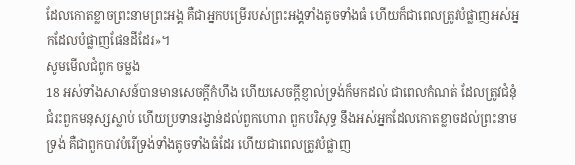ដែលកោតខ្លាចព្រះនាមព្រះអង្គ គឺជាអ្នកបម្រើរបស់ព្រះអង្គទាំងតូចទាំងធំ ហើយក៏ជាពេលត្រូវបំផ្លាញអស់អ្នកដែលបំផ្លាញផែនដីដែរ»។
សូមមើលជំពូក ចម្លង
18 អស់ទាំងសាសន៍បានមានសេចក្ដីកំហឹង ហើយសេចក្ដីខ្ញាល់ទ្រង់ក៏មកដល់ ជាពេលកំណត់ ដែលត្រូវជំនុំជំរះពួកមនុស្សស្លាប់ ហើយប្រទានរង្វាន់ដល់ពួកហោរា ពួកបរិសុទ្ធ នឹងអស់អ្នកដែលកោតខ្លាចដល់ព្រះនាមទ្រង់ គឺជាពួកបាវបំរើទ្រង់ទាំងតូចទាំងធំដែរ ហើយជាពេលត្រូវបំផ្លាញ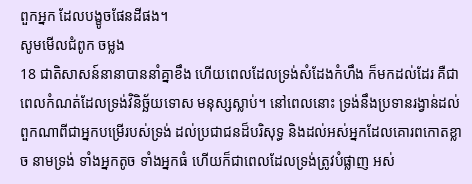ពួកអ្នក ដែលបង្ខូចផែនដីផង។
សូមមើលជំពូក ចម្លង
18 ជាតិសាសន៍នានាបាននាំគ្នាខឹង ហើយពេលដែលទ្រង់សំដែងកំហឹង ក៏មកដល់ដែរ គឺជាពេលកំណត់ដែលទ្រង់វិនិច្ឆ័យទោស មនុស្សស្លាប់។ នៅពេលនោះ ទ្រង់នឹងប្រទានរង្វាន់ដល់ ពួកណាពីជាអ្នកបម្រើរបស់ទ្រង់ ដល់ប្រជាជនដ៏បរិសុទ្ធ និងដល់អស់អ្នកដែលគោរពកោតខ្លាច នាមទ្រង់ ទាំងអ្នកតូច ទាំងអ្នកធំ ហើយក៏ជាពេលដែលទ្រង់ត្រូវបំផ្លាញ អស់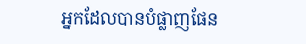អ្នកដែលបានបំផ្លាញផែន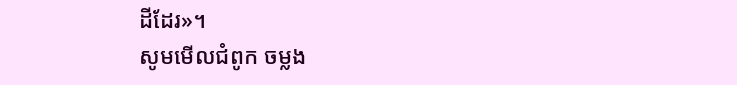ដីដែរ»។
សូមមើលជំពូក ចម្លង